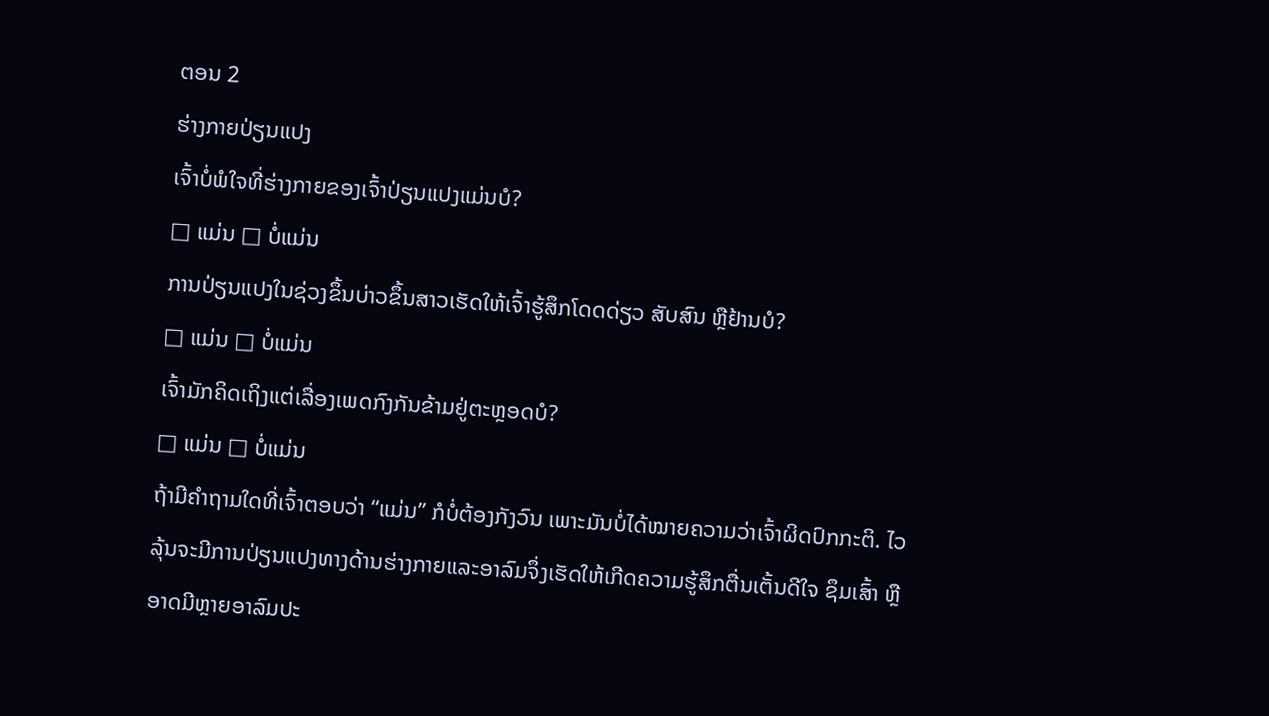ຕອນ 2
ຮ່າງກາຍປ່ຽນແປງ
ເຈົ້າບໍ່ພໍໃຈທີ່ຮ່າງກາຍຂອງເຈົ້າປ່ຽນແປງແມ່ນບໍ?
□ ແມ່ນ □ ບໍ່ແມ່ນ
ການປ່ຽນແປງໃນຊ່ວງຂຶ້ນບ່າວຂຶ້ນສາວເຮັດໃຫ້ເຈົ້າຮູ້ສຶກໂດດດ່ຽວ ສັບສົນ ຫຼືຢ້ານບໍ?
□ ແມ່ນ □ ບໍ່ແມ່ນ
ເຈົ້າມັກຄິດເຖິງແຕ່ເລື່ອງເພດກົງກັນຂ້າມຢູ່ຕະຫຼອດບໍ?
□ ແມ່ນ □ ບໍ່ແມ່ນ
ຖ້າມີຄຳຖາມໃດທີ່ເຈົ້າຕອບວ່າ “ແມ່ນ” ກໍບໍ່ຕ້ອງກັງວົນ ເພາະມັນບໍ່ໄດ້ໝາຍຄວາມວ່າເຈົ້າຜິດປົກກະຕິ. ໄວລຸ້ນຈະມີການປ່ຽນແປງທາງດ້ານຮ່າງກາຍແລະອາລົມຈຶ່ງເຮັດໃຫ້ເກີດຄວາມຮູ້ສຶກຕື່ນເຕັ້ນດີໃຈ ຊຶມເສົ້າ ຫຼືອາດມີຫຼາຍອາລົມປະ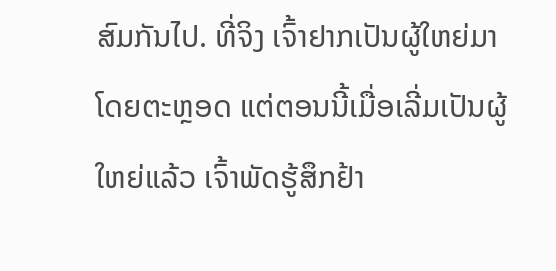ສົມກັນໄປ. ທີ່ຈິງ ເຈົ້າຢາກເປັນຜູ້ໃຫຍ່ມາໂດຍຕະຫຼອດ ແຕ່ຕອນນີ້ເມື່ອເລີ່ມເປັນຜູ້ໃຫຍ່ແລ້ວ ເຈົ້າພັດຮູ້ສຶກຢ້າ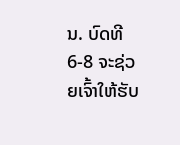ນ. ບົດທີ 6-8 ຈະຊ່ວຍເຈົ້າໃຫ້ຮັບ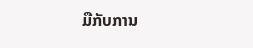ມືກັບການ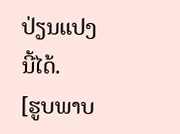ປ່ຽນແປງນີ້ໄດ້.
[ຮູບພາບ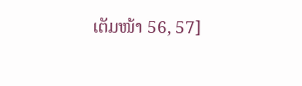ເຕັມໜ້າ 56, 57]